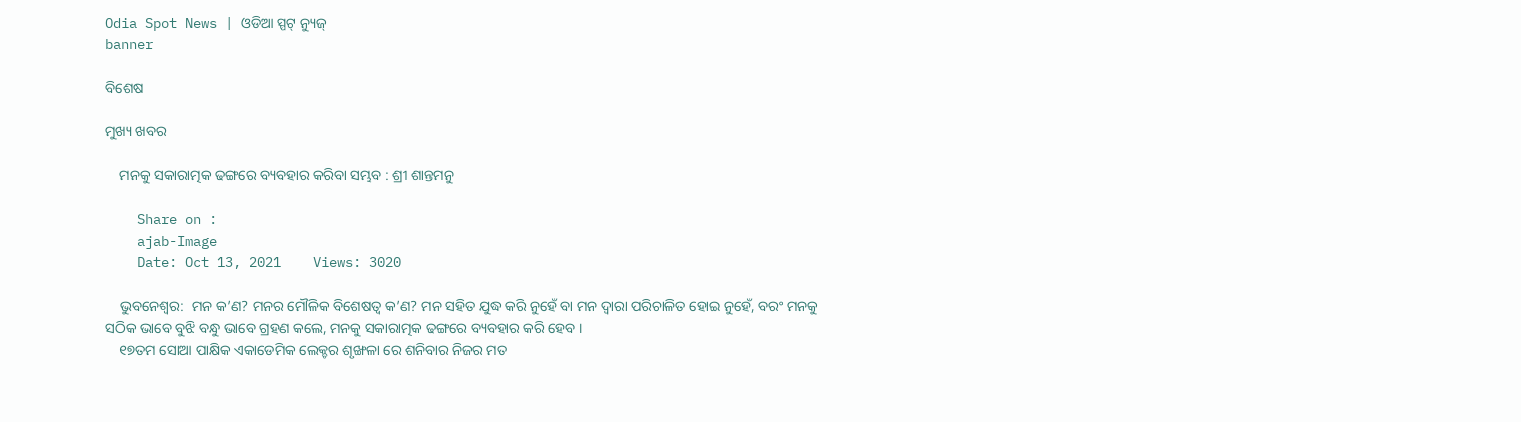Odia Spot News | ଓଡିଆ ସ୍ପଟ୍ ନ୍ୟୁଜ୍
banner

ବିଶେଷ

ମୁଖ୍ୟ ଖବର

    ମନକୁ ସକାରାତ୍ମକ ଢଙ୍ଗରେ ବ୍ୟବହାର କରିବା ସମ୍ଭବ : ଶ୍ରୀ ଶାନ୍ତମନୁ

    Share on :
    ajab-Image
    Date: Oct 13, 2021    Views: 3020

    ଭୁବନେଶ୍ୱର:  ମନ କ’ଣ? ମନର ମୌଳିକ ବିଶେଷତ୍ୱ କ’ଣ? ମନ ସହିତ ଯୁଦ୍ଧ କରି ନୁହେଁ ବା ମନ ଦ୍ୱାରା ପରିଚାଳିତ ହୋଇ ନୁହେଁ, ବରଂ ମନକୁ ସଠିକ ଭାବେ ବୁଝି ବନ୍ଧୁ ଭାବେ ଗ୍ରହଣ କଲେ, ମନକୁ ସକାରାତ୍ମକ ଢଙ୍ଗରେ ବ୍ୟବହାର କରି ହେବ ।
    ୧୭ତମ ସୋଆ ପାକ୍ଷିକ ଏକାଡେମିକ ଲେକ୍ଚର ଶୃଙ୍ଖଳା ରେ ଶନିବାର ନିଜର ମତ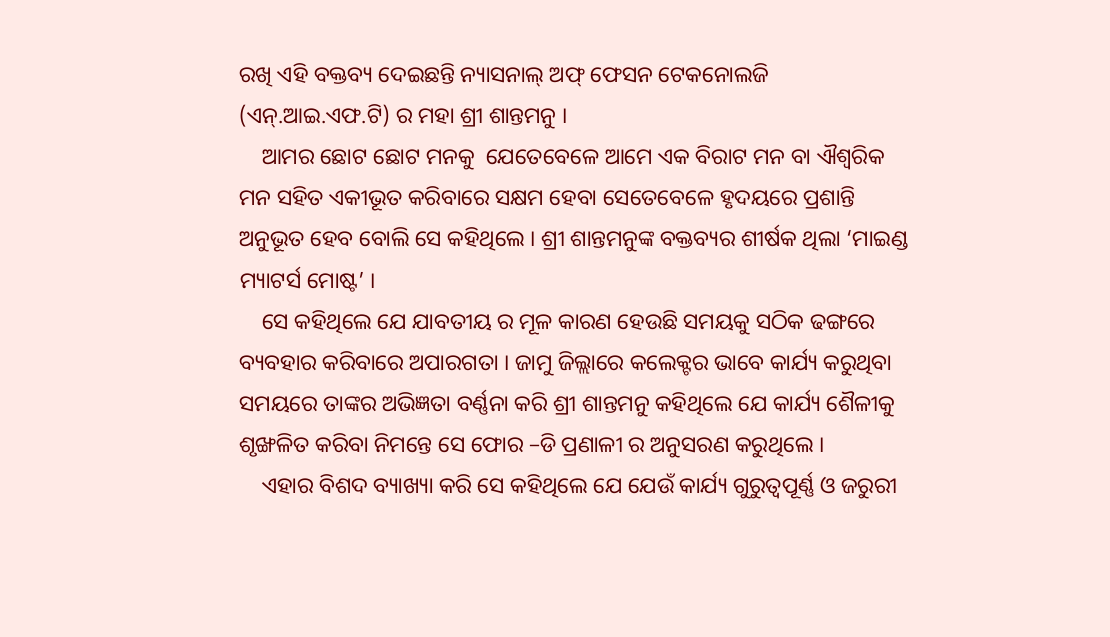ରଖି ଏହି ବକ୍ତବ୍ୟ ଦେଇଛନ୍ତି ନ୍ୟାସନାଲ୍ ଅଫ୍ ଫେସନ ଟେକନୋଲଜି (ଏନ୍.ଆଇ.ଏଫ.ଟି) ର ମହା ଶ୍ରୀ ଶାନ୍ତମନୁ ।
    ଆମର ଛୋଟ ଛୋଟ ମନକୁ  ଯେତେବେଳେ ଆମେ ଏକ ବିରାଟ ମନ ବା ଐଶ୍ୱରିକ ମନ ସହିତ ଏକୀଭୂତ କରିବାରେ ସକ୍ଷମ ହେବା ସେତେବେଳେ ହୃଦୟରେ ପ୍ରଶାନ୍ତି ଅନୁଭୂତ ହେବ ବୋଲି ସେ କହିଥିଲେ । ଶ୍ରୀ ଶାନ୍ତମନୁଙ୍କ ବକ୍ତବ୍ୟର ଶୀର୍ଷକ ଥିଲା ‘ମାଇଣ୍ଡ ମ୍ୟାଟର୍ସ ମୋଷ୍ଟ’ ।
    ସେ କହିଥିଲେ ଯେ ଯାବତୀୟ ର ମୂଳ କାରଣ ହେଉଛି ସମୟକୁ ସଠିକ ଢଙ୍ଗରେ ବ୍ୟବହାର କରିବାରେ ଅପାରଗତା । ଜାମୁ ଜିଲ୍ଲାରେ କଲେକ୍ଟର ଭାବେ କାର୍ଯ୍ୟ କରୁଥିବା ସମୟରେ ତାଙ୍କର ଅଭିଜ୍ଞତା ବର୍ଣ୍ଣନା କରି ଶ୍ରୀ ଶାନ୍ତମନୁ କହିଥିଲେ ଯେ କାର୍ଯ୍ୟ ଶୈଳୀକୁ ଶୃଙ୍ଖଳିତ କରିବା ନିମନ୍ତେ ସେ ଫୋର –ଡି ପ୍ରଣାଳୀ ର ଅନୁସରଣ କରୁଥିଲେ ।
    ଏହାର ବିଶଦ ବ୍ୟାଖ୍ୟା କରି ସେ କହିଥିଲେ ଯେ ଯେଉଁ କାର୍ଯ୍ୟ ଗୁରୁତ୍ୱପୂର୍ଣ୍ଣ ଓ ଜରୁରୀ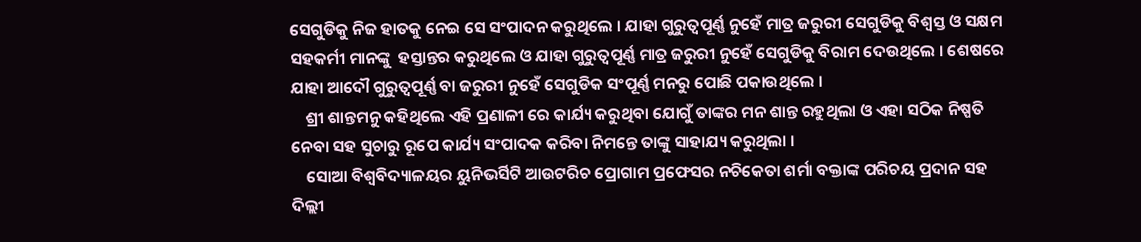ସେଗୁଡିକୁ ନିଜ ହାତକୁ ନେଇ ସେ ସଂପାଦନ କରୁଥିଲେ । ଯାହା ଗୁରୁତ୍ୱପୂର୍ଣ୍ଣ ନୁହେଁ ମାତ୍ର ଜରୁରୀ ସେଗୁଡିକୁ ବିଶ୍ୱସ୍ତ ଓ ସକ୍ଷମ ସହକର୍ମୀ ମାନଙ୍କୁ  ହସ୍ତାନ୍ତର କରୁଥିଲେ ଓ ଯାହା ଗୁରୁତ୍ୱପୂର୍ଣ୍ଣ ମାତ୍ର ଜରୁରୀ ନୁହେଁ ସେଗୁଡିକୁ ବିରାମ ଦେଉଥିଲେ । ଶେଷରେ ଯାହା ଆଦୌ ଗୁରୁତ୍ୱପୂର୍ଣ୍ଣ ବା ଜରୁରୀ ନୁହେଁ ସେଗୁଡିକ ସଂପୂର୍ଣ୍ଣ ମନରୁ ପୋଛି ପକାଉଥିଲେ ।
    ଶ୍ରୀ ଶାନ୍ତମନୁ କହିଥିଲେ ଏହି ପ୍ରଣାଳୀ ରେ କାର୍ଯ୍ୟ କରୁଥିବା ଯୋଗୁଁ ତାଙ୍କର ମନ ଶାନ୍ତ ରହୁଥିଲା ଓ ଏହା ସଠିକ ନିଷ୍ପତି ନେବା ସହ ସୁଚାରୁ ରୂପେ କାର୍ଯ୍ୟ ସଂପାଦକ କରିବା ନିମନ୍ତେ ତାଙ୍କୁ ସାହାଯ୍ୟ କରୁଥିଲା ।
    ସୋଆ ବିଶ୍ୱବିଦ୍ୟାଳୟର ୟୁନିଭର୍ସିଟି ଆଉଟରିଚ ପ୍ରୋଗାମ ପ୍ରଫେସର ନଚିକେତା ଶର୍ମା ବକ୍ତାଙ୍କ ପରିଚୟ ପ୍ରଦାନ ସହ ଦିଲ୍ଲୀ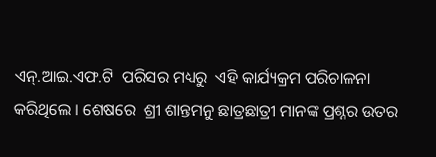ଏନ୍.ଆଇ.ଏଫ.ଟି  ପରିସର ମଧ୍ୟରୁ  ଏହି କାର୍ଯ୍ୟକ୍ରମ ପରିଚାଳନା କରିଥିଲେ । ଶେଷରେ  ଶ୍ରୀ ଶାନ୍ତମନୁ ଛାତ୍ରଛାତ୍ରୀ ମାନଙ୍କ ପ୍ରଶ୍ନର ଉତର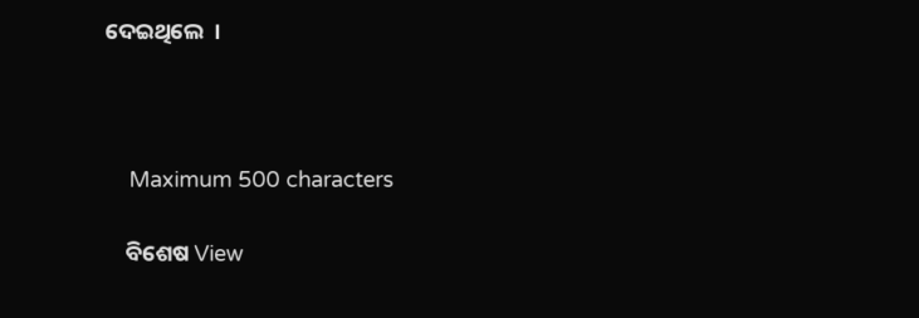ଦେଇଥିଲେ  ।



    Maximum 500 characters

    ବିଶେଷ View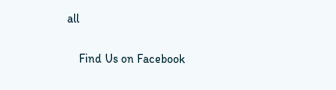all

    Find Us on Facebook